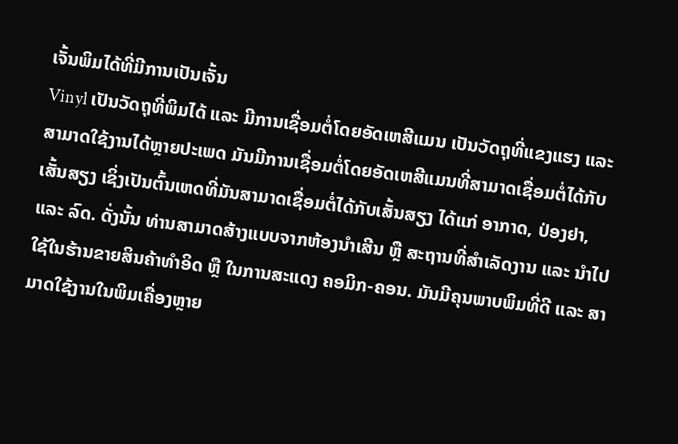ເຈັ້ນພິມໄດ້ທີ່ມີການເປັນເຈັ້ນ
Vinyl ເປັນວັດຖຸທີ່ພິມໄດ້ ແລະ ມີການເຊື່ອມຕໍ່ໂດຍອັດເຫສີແມນ ເປັນວັດຖຸທີ່ແຂງແຮງ ແລະ ສາມາດໃຊ້ງານໄດ້ຫຼາຍປະເພດ ມັນມີການເຊື່ອມຕໍ່ໂດຍອັດເຫສີແມນທີ່ສາມາດເຊື່ອມຕໍ່ໄດ້ກັບເສັ້ນສຽງ ເຊິ່ງເປັນຕົ້ນເຫດທີ່ມັນສາມາດເຊື່ອມຕໍ່ໄດ້ກັບເສັ້ນສຽງ ໄດ້ແກ່ ອາກາດ, ປ່ອງຢາ, ແລະ ລົດ. ດັ່ງນັ້ນ ທ່ານສາມາດສ້າງແບບຈາກຫ້ອງນຳເສີນ ຫຼື ສະຖານທີ່ສຳເລັດງານ ແລະ ນຳໄປໃຊ້ໃນຮ້ານຂາຍສິນຄ້າທໍາອິດ ຫຼື ໃນການສະແດງ ຄອມິກ-ຄອນ. ມັນມີຄຸນພາບພິມທີ່ດີ ແລະ ສາມາດໃຊ້ງານໃນພິມເຄື່ອງຫຼາຍ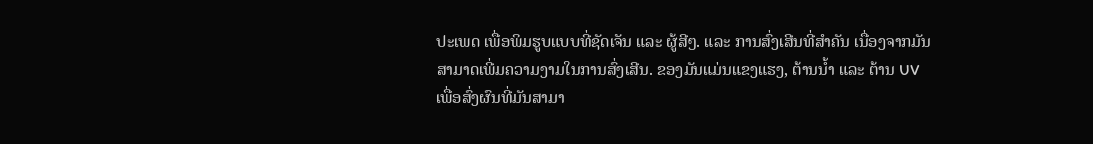ປະເພດ ເພື່ອພິມຮູບແບບທີ່ຊັດເຈັນ ແລະ ຜູ້ສີໆ. ແລະ ການສົ່ງເສີນທີ່ສຳຄັນ ເນື່ອງຈາກມັນສາມາດເພີ່ມຄວາມງາມໃນການສົ່ງເສີນ. ຂອງມັນແມ່ນແຂງແຮງ, ຕ້ານນ້ຳ ແລະ ຕ້ານ UV ເພື່ອສົ່ງຜົນທີ່ມັນສາມາ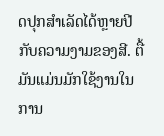ດປຸກສຳເລັດໄດ້ຫຼາຍປີ ກັບຄວາມງາມຂອງສີ. ຕື້ມັນແມ່ນມັກໃຊ້ງານໃນການ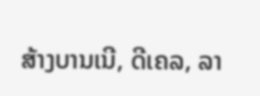ສ້າງບານເນີ, ດີເຄລ, ລາ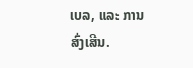ເບລ, ແລະ ການສົ່ງເສີນ.